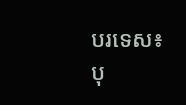បរទេស៖ បុ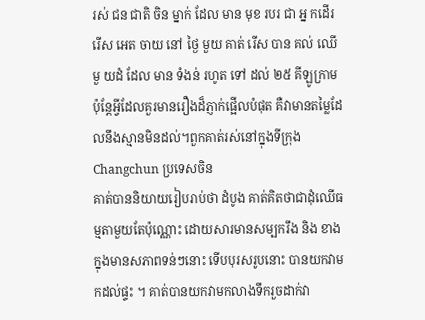រស់ ជន ជាតិ ចិន ម្នាក់ ដែល មាន មុខ របរ ជា អ្ន កដើរ រើស អេត ចាយ នៅ ថ្ងៃ មួយ គាត់ រើស បាន គល់ ឈើមួ យដំ ដែល មាន ទំងន់ រហូត ទៅ ដល់ ២៥ គីឡូក្រាមប៉ុន្តែអ្វីដែលគួរមានរឿងដ៏ភ្ញាក់ផ្អើលបំផុត គឺវាមានតម្លៃដែលនឹងស្មានមិនដល់។ពួកគាត់រស់នៅក្នុងទីក្រុង Changchun ប្រទេសចិន
គាត់បាននិយាយរៀបរាប់ថា ដំបូង គាត់គិតថាជាដំុឈើធម្មតាមួយតែប៉ុណ្ណោះ ដោយសារមានសម្បករឹង និង ខាងក្នុងមានសភាពទន់ៗនោះ ទើបបុរសរូបនោះ បានយកវាមកដល់ផ្ទះ ។ គាត់បានយកវាមកលាងទឹករួចដាក់វា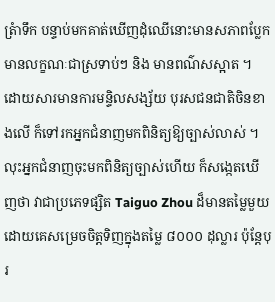ត្រំាទឹក បន្ទាប់មកគាត់ឃើញដំុឈើនោះមានសភាពប្លែក មានលក្ខណៈជាស្រទាប់ៗ និង មានពណ៌សស្អាត ។
ដោយសារមានការមន្ទិលសង្ស័យ បុរសជនជាតិចិនខាងលើ ក៏ទៅរកអ្នកជំនាញមកពិនិត្យឱ្យច្បាស់លាស់ ។ លុះអ្នកជំនាញចុះមកពិនិត្យច្បាស់ហើយ ក៏សង្កេតឃើញថា វាជាប្រភេទផ្សិត Taiguo Zhou ដ៏មានតម្លៃមួយ ដោយគេសម្រេចចិត្តទិញក្នុងតម្លៃ ៨០០០ ដុល្លារ ប៉ុន្ដែបុរ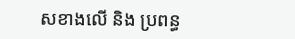សខាងលើ និង ប្រពន្ធ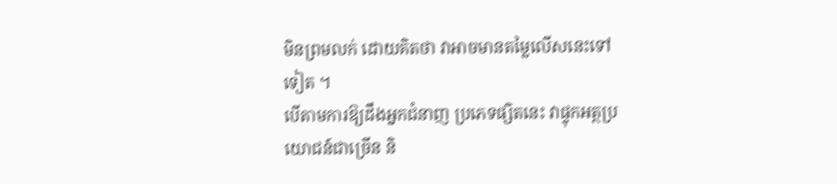មិនព្រមលក់ ដោយគិតថា វាអាចមានតម្លៃលើសនេះទៅទៀត ។
បើតាមការឱ្យដឹងអ្នកជំនាញ ប្រភេទផ្សិតនេះ វាផ្ទុកអត្ថប្រយោជន៍ជាច្រើន និ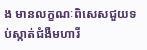ង មានលក្ខណៈពិសេសជួយទប់ស្កាត់ជំងឺមហារី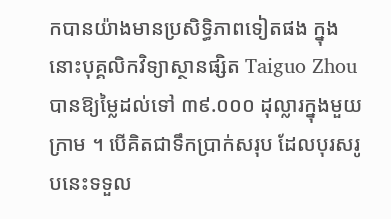កបានយ៉ាងមានប្រសិទ្ធិភាពទៀតផង ក្នុងនោះបុគ្គលិកវិទ្យាស្ថានផ្សិត Taiguo Zhou បានឱ្យម្លៃដល់ទៅ ៣៩.០០០ ដុល្លារក្នុងមួយក្រាម ។ បើគិតជាទឹកប្រាក់សរុប ដែលបុរសរូបនេះទទួល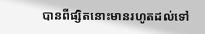បានពីផ្សិតនោះមានរហូតដល់ទៅ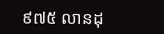៩៧៥ លានដុ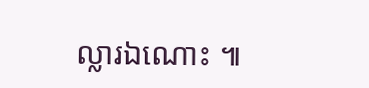ល្លារឯណោះ ៕